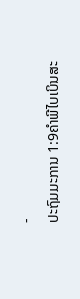-
ປະຖົມມະການ 1:9ຄຳພີໄບເບິນສະ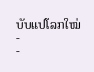ບັບແປໂລກໃໝ່
-
-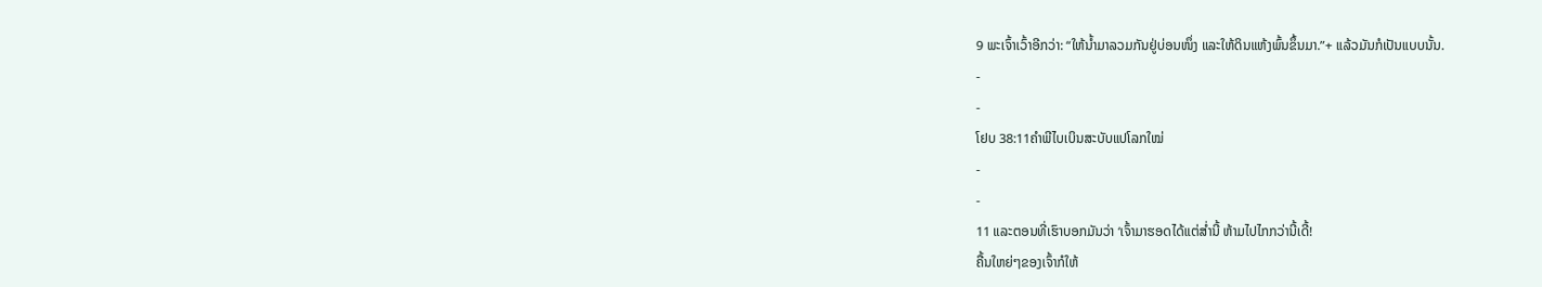9 ພະເຈົ້າເວົ້າອີກວ່າ: “ໃຫ້ນ້ຳມາລວມກັນຢູ່ບ່ອນໜຶ່ງ ແລະໃຫ້ດິນແຫ້ງພົ້ນຂຶ້ນມາ.”+ ແລ້ວມັນກໍເປັນແບບນັ້ນ.
-
-
ໂຢບ 38:11ຄຳພີໄບເບິນສະບັບແປໂລກໃໝ່
-
-
11 ແລະຕອນທີ່ເຮົາບອກມັນວ່າ ‘ເຈົ້າມາຮອດໄດ້ແຕ່ສ່ຳນີ້ ຫ້າມໄປໄກກວ່ານີ້ເດີ້!
ຄື້ນໃຫຍ່ໆຂອງເຈົ້າກໍໃຫ້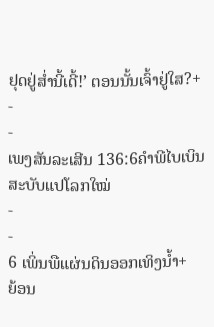ຢຸດຢູ່ສ່ຳນີ້ເດີ້!’ ຕອນນັ້ນເຈົ້າຢູ່ໃສ?+
-
-
ເພງສັນລະເສີນ 136:6ຄຳພີໄບເບິນສະບັບແປໂລກໃໝ່
-
-
6 ເພິ່ນພືແຜ່ນດິນອອກເທິງນ້ຳ+
ຍ້ອນ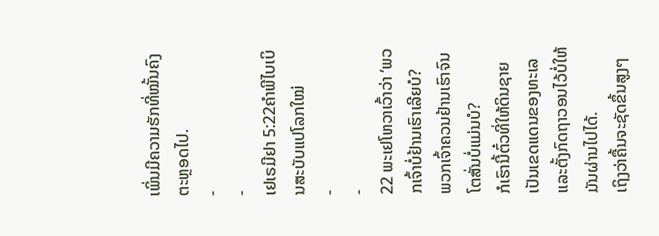ເພິ່ນມີຄວາມຮັກທີ່ໝັ້ນຄົງຕະຫຼອດໄປ.
-
-
ເຢເຣມີຢາ 5:22ຄຳພີໄບເບິນສະບັບແປໂລກໃໝ່
-
-
22 ພະເຢໂຫວາເວົ້າວ່າ ‘ພວກເຈົ້າບໍ່ຢ້ານເຮົາເລີຍບໍ?
ພວກເຈົ້າຄວນຢ້ານເຮົາຈົນໂຕສັ່ນບໍ່ແມ່ນບໍ?
ກໍເຮົານີ້ຕົ໋ວທີ່ໃຫ້ດິນຊາຍເປັນເຂດແດນຂອງທະເລ
ແລະຕັ້ງກົດຖາວອນໄວ້ບໍ່ໃຫ້ມັນຜ່ານໄປໄດ້.
ເຖິງວ່າຄື້ນຈະຊັດຂຶ້ນສູງໆ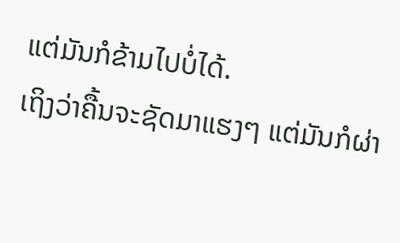ແຕ່ມັນກໍຂ້າມໄປບໍ່ໄດ້.
ເຖິງວ່າຄື້ນຈະຊັດມາແຮງໆ ແຕ່ມັນກໍຜ່າ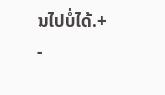ນໄປບໍ່ໄດ້.+
-